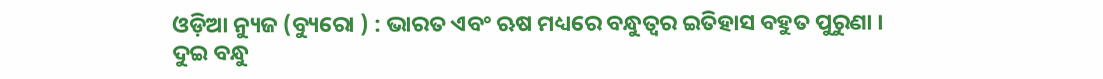ଓଡ଼ିଆ ନ୍ୟୁଜ (ବ୍ୟୁରୋ ) : ଭାରତ ଏବଂ ଋଷ ମଧ୍ୟରେ ବନ୍ଧୁତ୍ୱର ଇତିହାସ ବହୁତ ପୁରୁଣା । ଦୁଇ ବନ୍ଧୁ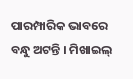ପାରମ୍ପାରିକ ଭାବରେ ବନ୍ଧୁ ଅଟନ୍ତି । ମିଖାଇଲ୍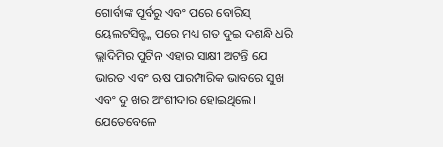ଗୋର୍ବାଙ୍କ ପୂର୍ବରୁ ଏବଂ ପରେ ବୋରିସ୍ ୟେଲଟସିନ୍ଙ୍କ ପରେ ମଧ୍ୟ ଗତ ଦୁଇ ଦଶନ୍ଧି ଧରି ଭ୍ଲାଦିମିର ପୁଟିନ ଏହାର ସାକ୍ଷୀ ଅଟନ୍ତି ଯେ ଭାରତ ଏବଂ ଋଷ ପାରମ୍ପାରିକ ଭାବରେ ସୁଖ ଏବଂ ଦୁ ଖର ଅଂଶୀଦାର ହୋଇଥିଲେ। ଯେତେବେଳେ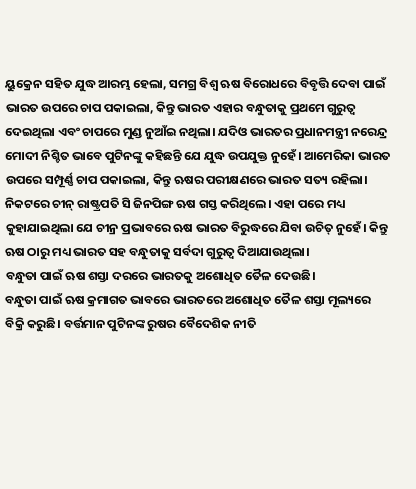ୟୁକ୍ରେନ ସହିତ ଯୁଦ୍ଧ ଆରମ୍ଭ ହେଲା, ସମଗ୍ର ବିଶ୍ୱ ଋଷ ବିରୋଧରେ ବିବୃତ୍ତି ଦେବା ପାଇଁ ଭାରତ ଉପରେ ଚାପ ପକାଇଲା, କିନ୍ତୁ ଭାରତ ଏହାର ବନ୍ଧୁତାକୁ ପ୍ରଥମେ ଗୁରୁତ୍ୱ ଦେଇଥିଲା ଏବଂ ଚାପରେ ମୁଣ୍ଡ ନୁଆଁଇ ନଥିଲା। ଯଦିଓ ଭାରତର ପ୍ରଧାନମନ୍ତ୍ରୀ ନରେନ୍ଦ୍ର ମୋଦୀ ନିଶ୍ଚିତ ଭାବେ ପୁଟିନଙ୍କୁ କହିଛନ୍ତି ଯେ ଯୁଦ୍ଧ ଉପଯୁକ୍ତ ନୁହେଁ। ଆମେରିକା ଭାରତ ଉପରେ ସମ୍ପୂର୍ଣ୍ଣ ଚାପ ପକାଇଲା, କିନ୍ତୁ ଋଷର ପରୀକ୍ଷଣରେ ଭାରତ ସତ୍ୟ ରହିଲା।
ନିକଟରେ ଚୀନ୍ ରାଷ୍ଟ୍ରପତି ସି ଜିନପିଙ୍ଗ ଋଷ ଗସ୍ତ କରିଥିଲେ। ଏହା ପରେ ମଧ୍ୟ କୁହାଯାଇଥିଲା ଯେ ଚୀନ୍ର ପ୍ରଭାବରେ ଋଷ ଭାରତ ବିରୁଦ୍ଧରେ ଯିବା ଉଚିତ୍ ନୁହେଁ। କିନ୍ତୁ ଋଷ ଠାରୁ ମଧ୍ୟ ଭାରତ ସହ ବନ୍ଧୁତାକୁ ସର୍ବଦା ଗୁରୁତ୍ୱ ଦିଆଯାଉଥିଲା।
ବନ୍ଧୁତା ପାଇଁ ଋଷ ଶସ୍ତା ଦରରେ ଭାରତକୁ ଅଶୋଧିତ ତୈଳ ଦେଉଛି।
ବନ୍ଧୁତା ପାଇଁ ଋଷ କ୍ରମାଗତ ଭାବରେ ଭାରତରେ ଅଶୋଧିତ ତୈଳ ଶସ୍ତା ମୂଲ୍ୟରେ ବିକ୍ରି କରୁଛି। ବର୍ତ୍ତମାନ ପୁଟିନଙ୍କ ରୁଷର ବୈଦେଶିକ ନୀତି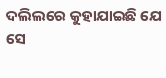ଦଲିଲରେ କୁହାଯାଇଛି ଯେ ସେ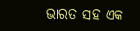ଭାରତ ସହ ଏକ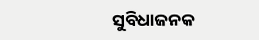ସୁବିଧାଜନକ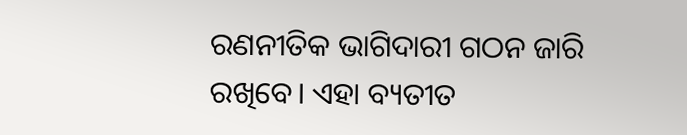ରଣନୀତିକ ଭାଗିଦାରୀ ଗଠନ ଜାରି ରଖିବେ। ଏହା ବ୍ୟତୀତ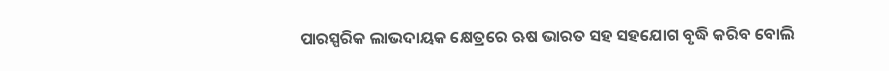ପାରସ୍ପରିକ ଲାଭଦାୟକ କ୍ଷେତ୍ରରେ ଋଷ ଭାରତ ସହ ସହଯୋଗ ବୃଦ୍ଧି କରିବ ବୋଲି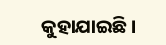କୁହାଯାଇଛି।